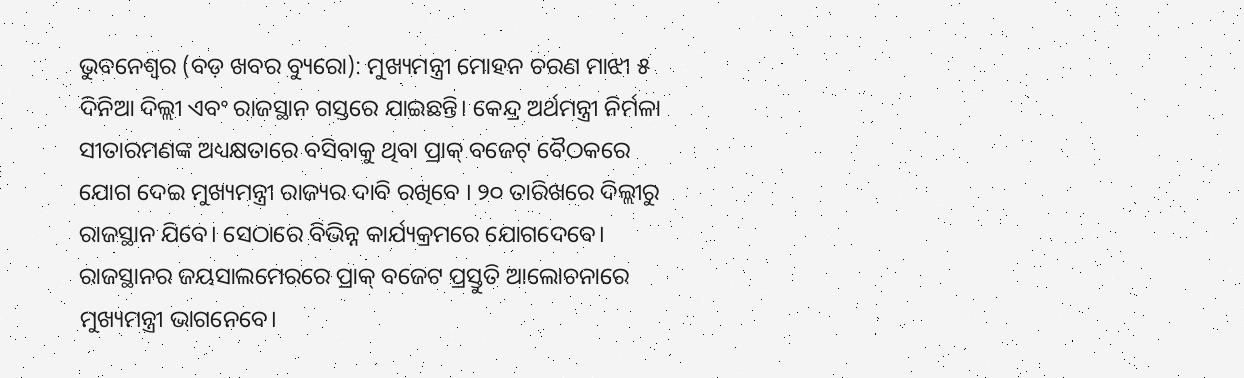ଭୁବନେଶ୍ୱର (ବଡ଼ ଖବର ବ୍ୟୁରୋ): ମୁଖ୍ୟମନ୍ତ୍ରୀ ମୋହନ ଚରଣ ମାଝୀ ୫ ଦିନିଆ ଦିଲ୍ଲୀ ଏବଂ ରାଜସ୍ଥାନ ଗସ୍ତରେ ଯାଇଛନ୍ତି। କେନ୍ଦ୍ର ଅର୍ଥମନ୍ତ୍ରୀ ନିର୍ମଳା ସୀତାରମଣଙ୍କ ଅଧ୍ୟକ୍ଷତାରେ ବସିବାକୁ ଥିବା ପ୍ରାକ୍ ବଜେଟ୍ ବୈଠକରେ ଯୋଗ ଦେଇ ମୁଖ୍ୟମନ୍ତ୍ରୀ ରାଜ୍ୟର ଦାବି ରଖିବେ । ୨୦ ତାରିଖରେ ଦିଲ୍ଲୀରୁ ରାଜସ୍ଥାନ ଯିବେ। ସେଠାରେ ବିଭିନ୍ନ କାର୍ଯ୍ୟକ୍ରମରେ ଯୋଗଦେବେ। ରାଜସ୍ଥାନର ଜୟସାଲମେରରେ ପ୍ରାକ୍ ବଜେଟ ପ୍ରସ୍ତୁତି ଆଲୋଚନାରେ ମୁଖ୍ୟମନ୍ତ୍ରୀ ଭାଗନେବେ।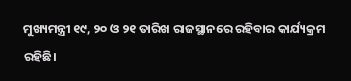ମୁଖ୍ୟମନ୍ତ୍ରୀ ୧୯, ୨୦ ଓ ୨୧ ତାରିଖ ରାଜସ୍ଥାନରେ ରହିବାର କାର୍ଯ୍ୟକ୍ରମ ରହିଛି।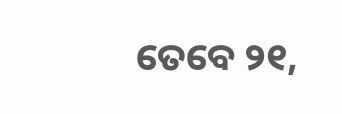ତେବେ ୨୧,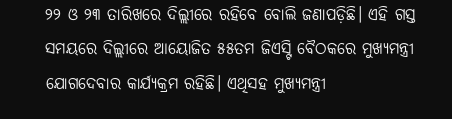୨୨ ଓ ୨୩ ତାରିଖରେ ଦିଲ୍ଲୀରେ ରହିବେ ବୋଲି ଜଣାପଡ଼ିଛି। ଏହି ଗସ୍ତ ସମୟରେ ଦିଲ୍ଲୀରେ ଆୟୋଜିତ ୫୫ତମ ଜିଏସ୍ଟି ବୈଠକରେ ମୁଖ୍ୟମନ୍ତ୍ରୀ ଯୋଗଦେବାର କାର୍ଯ୍ୟକ୍ରମ ରହିଛି। ଏଥିସହ ମୁଖ୍ୟମନ୍ତ୍ରୀ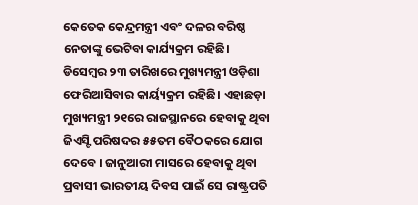କେତେକ କେନ୍ଦ୍ରମନ୍ତ୍ରୀ ଏବଂ ଦଳର ବରିଷ୍ଠ ନେତାଙ୍କୁ ଭେଟିବା କାର୍ଯ୍ୟକ୍ରମ ରହିଛି। ଡିସେମ୍ବର ୨୩ ତାରିଖରେ ମୁଖ୍ୟମନ୍ତ୍ରୀ ଓଡ଼ିଶା ଫେରିଆସିବାର କାର୍ୟ୍ୟକ୍ରମ ରହିଛି। ଏହାଛଡ଼ା ମୁଖ୍ୟମନ୍ତ୍ରୀ ୨୧ରେ ରାଜସ୍ଥାନରେ ହେବାକୁ ଥିବା ଜିଏସ୍ଟି ପରିଷଦର ୫୫ତମ ବୈଠକରେ ଯୋଗ ଦେବେ । ଜାନୁଆରୀ ମାସରେ ହେବାକୁ ଥିବା ପ୍ରବାସୀ ଭାରତୀୟ ଦିବସ ପାଇଁ ସେ ରାଷ୍ଟ୍ରପତି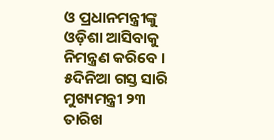ଓ ପ୍ରଧାନମନ୍ତ୍ରୀଙ୍କୁ ଓଡ଼ିଶା ଆସିବାକୁ ନିମନ୍ତ୍ରଣ କରିବେ । ୫ଦିନିଆ ଗସ୍ତ ସାରି ମୁଖ୍ୟମନ୍ତ୍ରୀ ୨୩ ତାରିଖ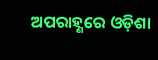ଅପରାହ୍ଣରେ ଓଡ଼ିଶା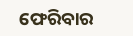ଫେରିବାର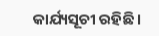କାର୍ଯ୍ୟସୂଚୀ ରହିଛି ।